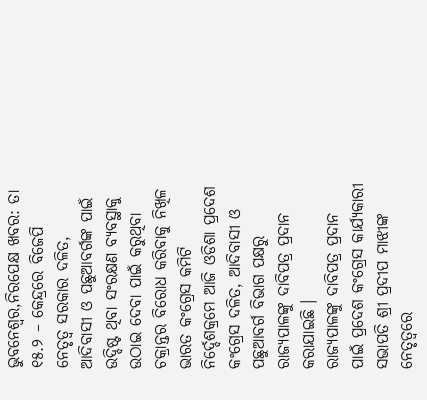ଭୁବନେଶ୍ୱର,ନିରପେକ୍ଷ ଖବର: ତା ୧୫.୨ – କେନ୍ଦ୍ରରେ ବିଜେପି ନେତୃତ୍ୱ ସରକାର ଦଳିତ, ଆଦିବାସୀ ଓ ପଛୁଆବର୍ଗଙ୍କ ପାଇଁ ଉଦ୍ଦିଷ୍ଟ ଥିବା ସଂରକ୍ଷଣ ବ୍ୟବସ୍ଥାକୁ ଉଠାଇ ଦେବା ପାଇଁ କରୁଥିବା ଚକ୍ରାନ୍ତର ବିରୋଧ କରିବାକୁ ନିଖିଳ ଭାରତ କଂଗ୍ରେସ କମିଟି ନିର୍ଦ୍ଦେଶକ୍ରମେ ଆଜି ଓଡିଶା ପ୍ରଦେଶ କଂଗ୍ରେସ ଦଳିତ, ଆଦିବାସୀ ଓ ପଛୁଆବର୍ଗ ବିଭାଗ ପକ୍ଷରୁ ରାଜ୍ୟପାଳଙ୍କୁ ଦାବିପତ୍ର ପ୍ରଦାନ କରାଯାଇଛି ।
ରାଜ୍ୟପାଳଙ୍କୁ ଦାବିପତ୍ର ପ୍ରଦାନ ପାଇଁ ପ୍ରଦେଶ କଂଗ୍ରେସ କାର୍ଯ୍ୟକାରୀ ସଭାପତି ଶ୍ରୀ ପ୍ରଦୀପ ମାଝୀଙ୍କ ନେତୃତ୍ୱରେ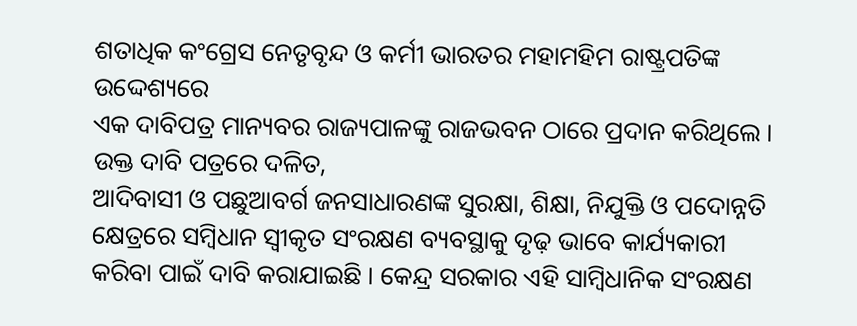ଶତାଧିକ କଂଗ୍ରେସ ନେତୃବୃନ୍ଦ ଓ କର୍ମୀ ଭାରତର ମହାମହିମ ରାଷ୍ଟ୍ରପତିଙ୍କ ଉଦ୍ଦେଶ୍ୟରେ
ଏକ ଦାବିପତ୍ର ମାନ୍ୟବର ରାଜ୍ୟପାଳଙ୍କୁ ରାଜଭବନ ଠାରେ ପ୍ରଦାନ କରିଥିଲେ । ଉକ୍ତ ଦାବି ପତ୍ରରେ ଦଳିତ,
ଆଦିବାସୀ ଓ ପଛୁଆବର୍ଗ ଜନସାଧାରଣଙ୍କ ସୁରକ୍ଷା, ଶିକ୍ଷା, ନିଯୁକ୍ତି ଓ ପଦୋନ୍ନତି କ୍ଷେତ୍ରରେ ସମ୍ବିଧାନ ସ୍ୱୀକୃତ ସଂରକ୍ଷଣ ବ୍ୟବସ୍ଥାକୁ ଦୃଢ଼ ଭାବେ କାର୍ଯ୍ୟକାରୀ କରିବା ପାଇଁ ଦାବି କରାଯାଇଛି । କେନ୍ଦ୍ର ସରକାର ଏହି ସାମ୍ବିଧାନିକ ସଂରକ୍ଷଣ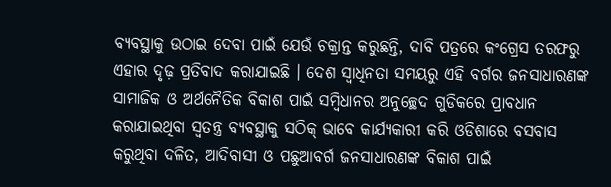ବ୍ୟବସ୍ଥାକୁ ଉଠାଇ ଦେବା ପାଇଁ ଯେଉଁ ଚକ୍ରାନ୍ତ କରୁଛନ୍ତି, ଦାବି ପତ୍ରରେ କଂଗ୍ରେସ ତରଫରୁ ଏହାର ଦୃଢ଼ ପ୍ରତିବାଦ କରାଯାଇଛି । ଦେଶ ସ୍ୱାଧିନତା ସମୟରୁ ଏହି ବର୍ଗର ଜନସାଧାରଣଙ୍କ ସାମାଜିକ ଓ ଅର୍ଥନୈତିକ ବିକାଶ ପାଇଁ ସମ୍ବିଧାନର ଅନୁଚ୍ଛେଦ ଗୁଡିକରେ ପ୍ରାବଧାନ କରାଯାଇଥିବା ସ୍ୱତନ୍ତ୍ର ବ୍ୟବସ୍ଥାକୁ ସଠିକ୍ ଭାବେ କାର୍ଯ୍ୟକାରୀ କରି ଓଡିଶାରେ ବସବାସ କରୁଥିବା ଦଳିତ, ଆଦିବାସୀ ଓ ପଛୁଆବର୍ଗ ଜନସାଧାରଣଙ୍କ ବିକାଶ ପାଇଁ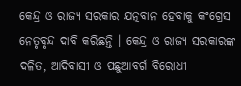କେନ୍ଦ୍ର ଓ ରାଜ୍ୟ ସରକାର ଯତ୍ନବାନ ହେବାକୁ କଂଗ୍ରେସ ନେତୃବୃନ୍ଦ ଦାବି କରିଛନ୍ତି । କେନ୍ଦ୍ର ଓ ରାଜ୍ୟ ସରକାରଙ୍କ ଦଳିତ, ଆଦିବାସୀ ଓ ପଛୁଆବର୍ଗ ବିରୋଧୀ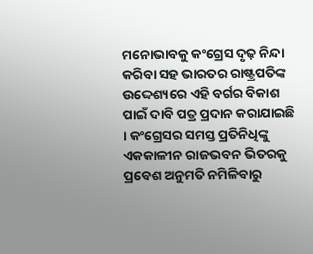ମନୋଭାବକୁ କଂଗ୍ରେସ ଦୃଢ଼ ନିନ୍ଦା କରିବା ସହ ଭାରତର ରାଷ୍ଟ୍ରପତିଙ୍କ ଉଦ୍ଦେଶ୍ୟରେ ଏହି ବର୍ଗର ବିକାଶ ପାଇଁ ଦାବି ପତ୍ର ପ୍ରଦାନ କରାଯାଇଛି । କଂଗ୍ରେସର ସମସ୍ତ ପ୍ରତିନିଧିଙ୍କୁ ଏକକାଳୀନ ରାଜଭବନ ଭିତରକୁ ପ୍ରବେଶ ଅନୁମତି ନମିଳିବାରୁ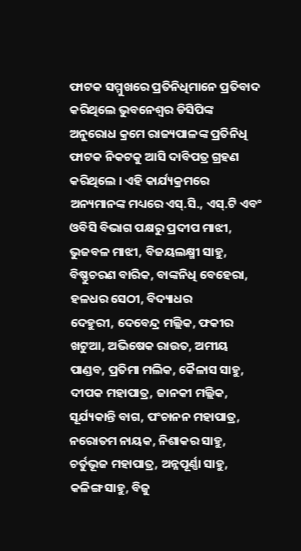ଫାଟକ ସମ୍ମୁଖରେ ପ୍ରତିନିଧିମାନେ ପ୍ରତିବାଦ କରିଥିଲେ ଭୁବନେଶ୍ୱର ଡିସିପିଙ୍କ ଅନୁରୋଧ କ୍ରମେ ରାଜ୍ୟପାଳଙ୍କ ପ୍ରତିନିଧି ଫାଟକ ନିକଟକୁ ଆସି ଦାବିପତ୍ର ଗ୍ରହଣ କରିଥିଲେ । ଏହି କାର୍ଯ୍ୟକ୍ରମରେ ଅନ୍ୟମାନଙ୍କ ମଧ୍ୟରେ ଏସ୍.ସି., ଏସ୍.ଟି ଏବଂ ଓବିସି ବିଭାଗ ପକ୍ଷରୁ ପ୍ରଦୀପ ମାଝୀ, ଭୁଜବଳ ମାଝୀ, ବିଜୟଲକ୍ଷ୍ମୀ ସାହୁ, ବିଷ୍ଣୁଚରଣ ବାରିକ, ବାଙ୍କନିଧି ବେହେରା, ହଳଧର ସେଠୀ, ବିଦ୍ୟାଧର
ଦେହୁରୀ, ଦେବେନ୍ଦ୍ର ମଲ୍ଲିକ, ଫକୀର ଖଟୁଆ, ଅଭିଷେକ ରାଉତ, ଅମୀୟ ପାଣ୍ଡବ, ପ୍ରତିମା ମଲିକ, କୈଳାସ ସାହୁ,
ଦୀପକ ମହାପାତ୍ର, ଜାନକୀ ମଲ୍ଲିକ, ସୂର୍ଯ୍ୟକାନ୍ତି ବାଗ, ପଂଚାନନ ମହାପାତ୍ର, ନରୋତମ ନାୟକ, ନିଶାକର ସାହୁ,
ଚର୍ତୁଭୂଜ ମହାପାତ୍ର, ଅନ୍ନପୂର୍ଣ୍ଣା ସାହୁ, କଳିଙ୍ଗ ସାହୁ, ବିଜୁ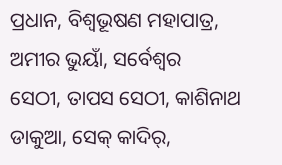ପ୍ରଧାନ, ବିଶ୍ୱଭୂଷଣ ମହାପାତ୍ର, ଅମୀର ଭୁୟାଁ, ସର୍ବେଶ୍ୱର
ସେଠୀ, ତାପସ ସେଠୀ, କାଶିନାଥ ଡାକୁଆ, ସେକ୍ କାଦିର୍,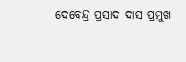ଦେବେନ୍ଦ୍ର ପ୍ରସାଦ ଦାସ ପ୍ରମୁଖ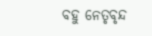ବହୁ ନେତୃବୃନ୍ଦ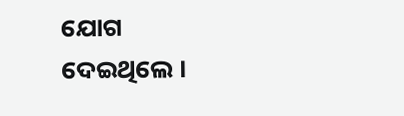ଯୋଗ
ଦେଇଥିଲେ ।